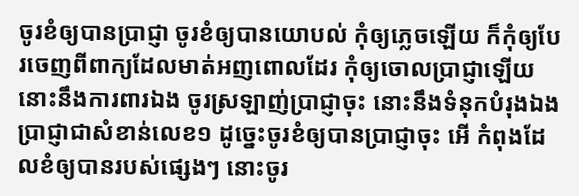ចូរខំឲ្យបានប្រាជ្ញា ចូរខំឲ្យបានយោបល់ កុំឲ្យភ្លេចឡើយ ក៏កុំឲ្យបែរចេញពីពាក្យដែលមាត់អញពោលដែរ កុំឲ្យចោលប្រាជ្ញាឡើយ នោះនឹងការពារឯង ចូរស្រឡាញ់ប្រាជ្ញាចុះ នោះនឹងទំនុកបំរុងឯង ប្រាជ្ញាជាសំខាន់លេខ១ ដូច្នេះចូរខំឲ្យបានប្រាជ្ញាចុះ អើ កំពុងដែលខំឲ្យបានរបស់ផ្សេងៗ នោះចូរ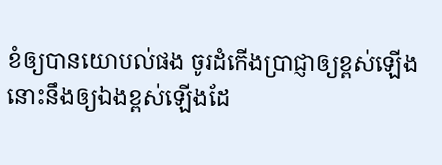ខំឲ្យបានយោបល់ផង ចូរដំកើងប្រាជ្ញាឲ្យខ្ពស់ឡើង នោះនឹងឲ្យឯងខ្ពស់ឡើងដែ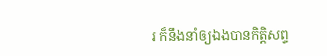រ ក៏នឹងនាំឲ្យឯងបានកិត្តិសព្ទ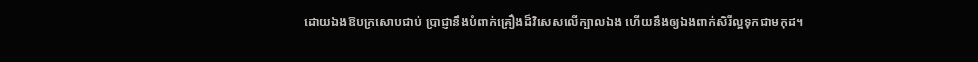ដោយឯងឱបក្រសោបជាប់ ប្រាជ្ញានឹងបំពាក់គ្រឿងដ៏វិសេសលើក្បាលឯង ហើយនឹងឲ្យឯងពាក់សិរីល្អទុកជាមកុដ។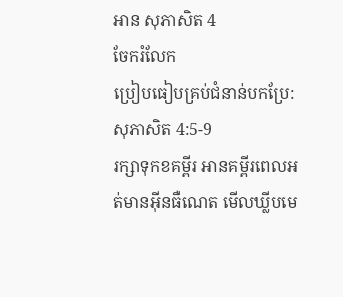អាន សុភាសិត 4
ចែករំលែក
ប្រៀបធៀបគ្រប់ជំនាន់បកប្រែ: សុភាសិត 4:5-9
រក្សាទុកខគម្ពីរ អានគម្ពីរពេលអត់មានអ៊ីនធឺណេត មើលឃ្លីបមេ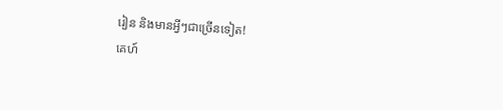រៀន និងមានអ្វីៗជាច្រើនទៀត!
គេហ៍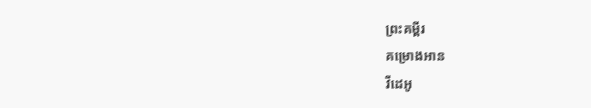ព្រះគម្ពីរ
គម្រោងអាន
វីដេអូ